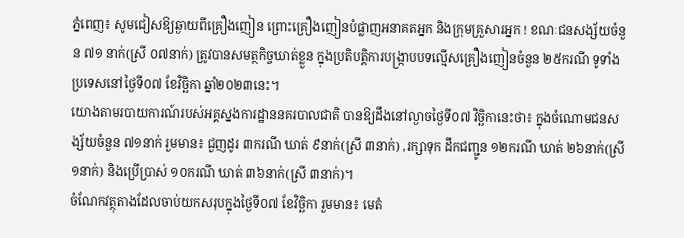ភ្នំពេញ៖ សូមជៀសឱ្យឆ្ងាយពីគ្រឿងញៀន ព្រោះគ្រឿងញៀនបំផ្លាញអនាគតអ្នក និងក្រុមគ្រួសារអ្នក ! ខណៈជនសង្ស័យចំនួន ៧១ នាក់(ស្រី ០៧នាក់) ត្រូវបានសមត្ថកិច្ចឃាត់ខ្លួន ក្នុងប្រតិបត្តិការបង្ក្រាបបទល្មើសគ្រឿងញៀនចំនួន ២៥ករណី ទូទាំងប្រទេសនៅថ្ងៃទី០៧ ខែវិច្ឆិកា ឆ្នាំ២០២៣នេះ។
យោងតាមរបាយការណ៍របស់អគ្គស្នងការដ្ឋាននគរបាលជាតិ បានឱ្យដឹងនៅល្ងាចថ្ងៃទី០៧ វិច្ឆិកានេះថា៖ ក្នុងចំណោមជនសង្ស័យចំនួន ៧១នាក់ រួមមាន៖ ជួញដូរ ៣ករណី ឃាត់ ៩នាក់(ស្រី ៣នាក់) ,រក្សាទុក ដឹកជញ្ជូន ១២ករណី ឃាត់ ២៦នាក់(ស្រី ១នាក់) និងប្រើប្រាស់ ១០ករណី ឃាត់ ៣៦នាក់(ស្រី ៣នាក់)។
ចំណែកវត្ថុតាងដែលចាប់យកសរុបក្នុងថ្ងៃទី០៧ ខែវិច្ឆិកា រួមមាន៖ មេតំ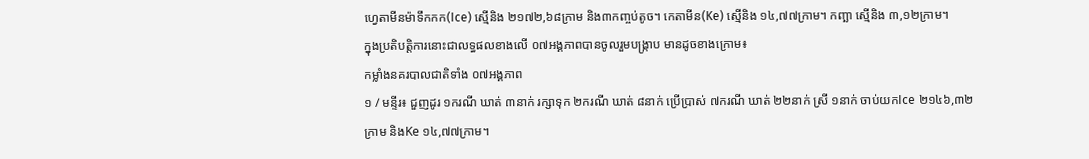ហ្វេតាមីនម៉ាទឹកកក(Ice) ស្មេីនិង ២១៧២,៦៨ក្រាម និង៣កញ្ចប់តូច។ កេតាមីន(Ke) ស្មេីនិង ១៤,៧៧ក្រាម។ កញ្ឆា ស្មេីនិង ៣,១២ក្រាម។
ក្នុងប្រតិបត្តិការនោះជាលទ្ធផលខាងលើ ០៧អង្គភាពបានចូលរួមបង្ក្រាប មានដូចខាងក្រោម៖
កម្លាំងនគរបាលជាតិទាំង ០៧អង្គភាព
១ / មន្ទីរ៖ ជួញដូរ ១ករណី ឃាត់ ៣នាក់ រក្សាទុក ២ករណី ឃាត់ ៨នាក់ ប្រើប្រាស់ ៧ករណី ឃាត់ ២២នាក់ ស្រី ១នាក់ ចាប់យកIce ២១៤៦,៣២ក្រាម និងKe ១៤,៧៧ក្រាម។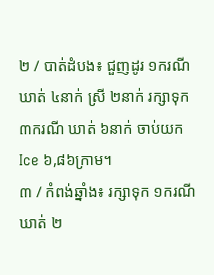២ / បាត់ដំបង៖ ជួញដូរ ១ករណី ឃាត់ ៤នាក់ ស្រី ២នាក់ រក្សាទុក ៣ករណី ឃាត់ ៦នាក់ ចាប់យកIce ៦,៨៦ក្រាម។
៣ / កំពង់ឆ្នាំង៖ រក្សាទុក ១ករណី ឃាត់ ២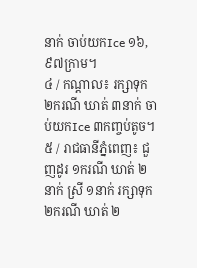នាក់ ចាប់យកIce ១៦,៩៧ក្រាម។
៤ / កណ្តាល៖ រក្សាទុក ២ករណី ឃាត់ ៣នាក់ ចាប់យកIce ៣កញ្ចប់តូច។
៥ / រាជធានីភ្នំពេញ៖ ជួញដូរ ១ករណី ឃាត់ ២នាក់ ស្រី ១នាក់ រក្សាទុក ២ករណី ឃាត់ ២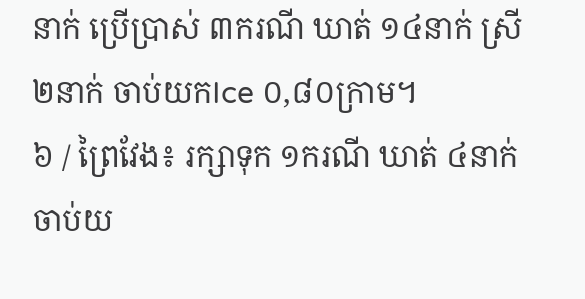នាក់ ប្រើប្រាស់ ៣ករណី ឃាត់ ១៤នាក់ ស្រី ២នាក់ ចាប់យកIce ០,៨០ក្រាម។
៦ / ព្រៃវែង៖ រក្សាទុក ១ករណី ឃាត់ ៤នាក់ ចាប់យ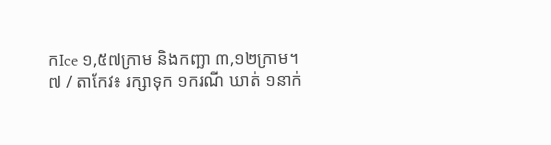កIce ១,៥៧ក្រាម និងកញ្ឆា ៣,១២ក្រាម។
៧ / តាកែវ៖ រក្សាទុក ១ករណី ឃាត់ ១នាក់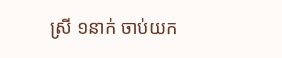ស្រី ១នាក់ ចាប់យក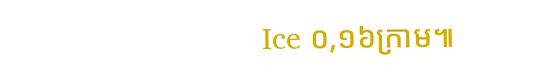Ice ០,១៦ក្រាម៕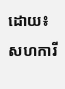ដោយ៖សហការី